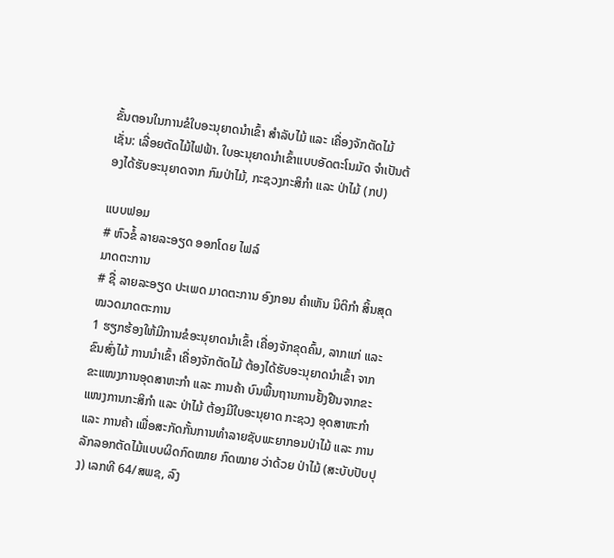ຂັ້ນຕອນໃນການຂໍໃບອະນຸຍາດນໍາເຂົ້າ ສໍາລັບໄມ້ ແລະ ເຄື່ອງຈັກຕັດໄມ້ ເຊັ່ນ: ເລື່ອຍຕັດໄມ້ໄຟຟ້າ. ໃບອະນຸຍາດນໍາເຂົ້າແບບອັດຕະໂນມັດ ຈໍາເປັນຕ້ອງໄດ້ຮັບອະນຸຍາດຈາກ ກົມປ່າໄມ້, ກະຊວງກະສິກໍາ ແລະ ປ່າໄມ້ (ກປ)

ແບບຟອມ
# ຫົວຂໍ້ ລາຍລະອຽດ ອອກໂດຍ ໄຟລ໌
ມາດຕະການ
# ຊື່ ລາຍລະອຽດ ປະເພດ ມາດຕະການ ອົງກອນ ຄຳເຫັນ ນິຕິກໍາ ສິ້ນສຸດ ໝວດມາດຕະການ
1 ຮຽກຮ້ອງໃຫ້ມີການຂໍອະນຸຍາດນຳເຂົ້າ ເຄື່ອງຈັກຂຸດຄົ້ນ, ລາກແກ່ ແລະ ຂົນສົ່ງໄມ້ ການນຳເຂົ້າ ເຄື່ອງຈັກຕັດໄມ້ ຕ້ອງໄດ້ຮັບອະນຸຍາດນໍາເຂົ້າ ຈາກຂະແໜງການອຸດສາຫະກໍາ ແລະ ການຄ້າ ບົນພື້ນຖານການຢັ້ງຢືນຈາກຂະແໜງການກະສິກໍາ ແລະ ປ່າໄມ້ ຕ້ອງມີໃບອະນຸຍາດ ກະຊວງ ອຸດສາຫະກຳ ແລະ ການຄ້າ ເພື່ອສະກັດກັ້ນການທຳລາຍຊັບພະຍາກອນປ່າໄມ້ ແລະ ການລັກລອກຕັດໄມ້ແບບຜິດກົດໝາຍ ກົດໝາຍ ວ່າດ້ວຍ ປ່າໄມ້ (ສະບັບປັບປຸງ) ເລກທີ 64/ສພຊ, ລົງ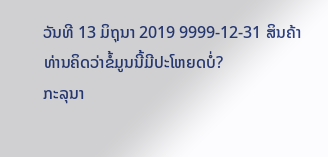ວັນທີ 13 ມິຖຸນາ 2019 9999-12-31 ສິນຄ້າ
ທ່ານຄິດວ່າຂໍ້ມູນນີ້ມີປະໂຫຍດບໍ່?
ກະລຸນາ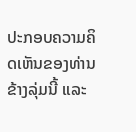ປະກອບຄວາມຄິດເຫັນຂອງທ່ານຂ້າງລຸ່ມນີ້ ແລະ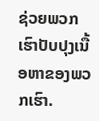ຊ່ວຍພວກເຮົາປັບປຸງເນື້ອຫາຂອງພວກເຮົາ.